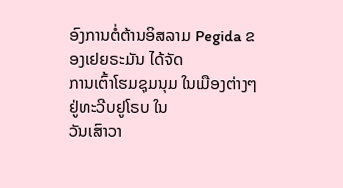ອົງການຕໍ່ຕ້ານອິສລາມ Pegida ຂອງເຢຍຣະມັນ ໄດ້ຈັດ
ການເຕົ້າໂຮມຊຸມນຸມ ໃນເມືອງຕ່າງໆຢູ່ທະວີບຢູໂຣບ ໃນ
ວັນເສົາວາ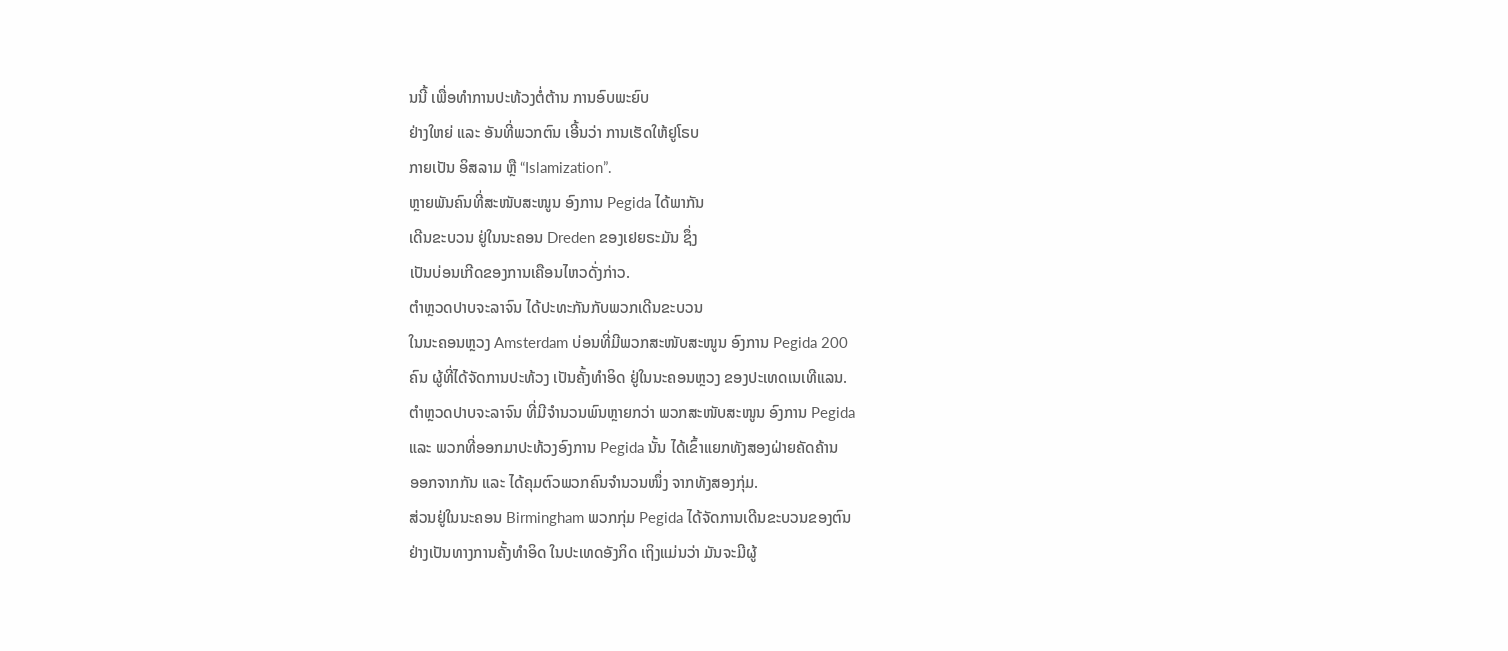ນນີ້ ເພື່ອທຳການປະທ້ວງຕໍ່ຕ້ານ ການອົບພະຍົບ
ຢ່າງໃຫຍ່ ແລະ ອັນທີ່ພວກຕົນ ເອີ້ນວ່າ ການເຮັດໃຫ້ຢູໂຣບ
ກາຍເປັນ ອິສລາມ ຫຼື “Islamization”.
ຫຼາຍພັນຄົນທີ່ສະໜັບສະໜູນ ອົງການ Pegida ໄດ້ພາກັນ
ເດີນຂະບວນ ຢູ່ໃນນະຄອນ Dreden ຂອງເຢຍຣະມັນ ຊຶ່ງ
ເປັນບ່ອນເກີດຂອງການເຄືອນໄຫວດັ່ງກ່າວ.
ຕຳຫຼວດປາບຈະລາຈົນ ໄດ້ປະທະກັນກັບພວກເດີນຂະບວນ
ໃນນະຄອນຫຼວງ Amsterdam ບ່ອນທີ່ມີພວກສະໜັບສະໜູນ ອົງການ Pegida 200
ຄົນ ຜູ້ທີ່ໄດ້ຈັດການປະທ້ວງ ເປັນຄັ້ງທຳອິດ ຢູ່ໃນນະຄອນຫຼວງ ຂອງປະເທດເນເທີແລນ.
ຕຳຫຼວດປາບຈະລາຈົນ ທີ່ມີຈຳນວນພົນຫຼາຍກວ່າ ພວກສະໜັບສະໜູນ ອົງການ Pegida
ແລະ ພວກທີ່ອອກມາປະທ້ວງອົງການ Pegida ນັ້ນ ໄດ້ເຂົ້າແຍກທັງສອງຝ່າຍຄັດຄ້ານ
ອອກຈາກກັນ ແລະ ໄດ້ຄຸມຕົວພວກຄົນຈຳນວນໜຶ່ງ ຈາກທັງສອງກຸ່ມ.
ສ່ວນຢູ່ໃນນະຄອນ Birmingham ພວກກຸ່ມ Pegida ໄດ້ຈັດການເດີນຂະບວນຂອງຕົນ
ຢ່າງເປັນທາງການຄັ້ງທຳອິດ ໃນປະເທດອັງກິດ ເຖິງແມ່ນວ່າ ມັນຈະມີຜູ້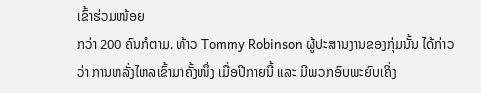ເຂົ້າຮ່ວມໜ້ອຍ
ກວ່າ 200 ຄົນກໍຕາມ. ທ້າວ Tommy Robinson ຜູ້ປະສານງານຂອງກຸ່ມນັ້ນ ໄດ້ກ່າວ
ວ່າ ການຫລັ່ງໄຫລເຂົ້າມາຄັ້ງໜຶ່ງ ເມື່ອປີກາຍນີ້ ແລະ ມີພວກອົບພະຍົບເຄິ່ງ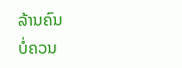ລ້ານຄົນ
ບໍ່ຄວນ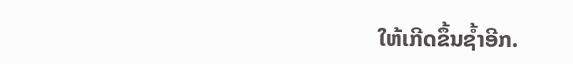ໃຫ້ເກີດຂຶ້ນຊ້ຳອີກ.